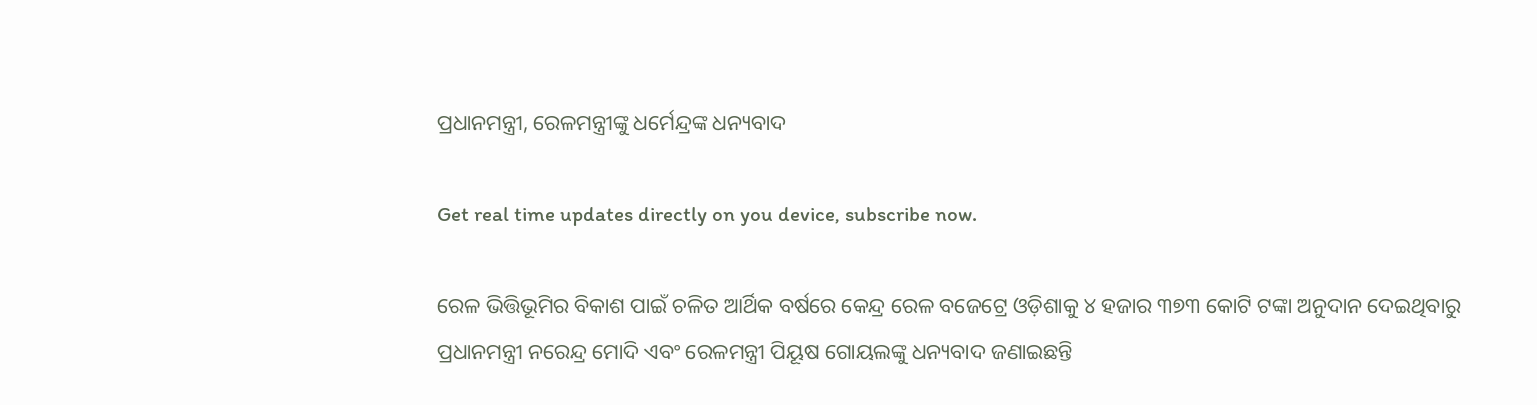ପ୍ରଧାନମନ୍ତ୍ରୀ, ରେଳମନ୍ତ୍ରୀଙ୍କୁ ଧର୍ମେନ୍ଦ୍ରଙ୍କ ଧନ୍ୟବାଦ

Get real time updates directly on you device, subscribe now.

ରେଳ ଭିତ୍ତିଭୂମିର ବିକାଶ ପାଇଁ ଚଳିତ ଆର୍ଥିକ ବର୍ଷରେ କେନ୍ଦ୍ର ରେଳ ବଜେଟ୍ରେ ଓଡ଼ିଶାକୁ ୪ ହଜାର ୩୭୩ କୋଟି ଟଙ୍କା ଅନୁଦାନ ଦେଇଥିବାରୁ ପ୍ରଧାନମନ୍ତ୍ରୀ ନରେନ୍ଦ୍ର ମୋଦି ଏବଂ ରେଳମନ୍ତ୍ରୀ ପିୟୂଷ ଗୋୟଲଙ୍କୁ ଧନ୍ୟବାଦ ଜଣାଇଛନ୍ତି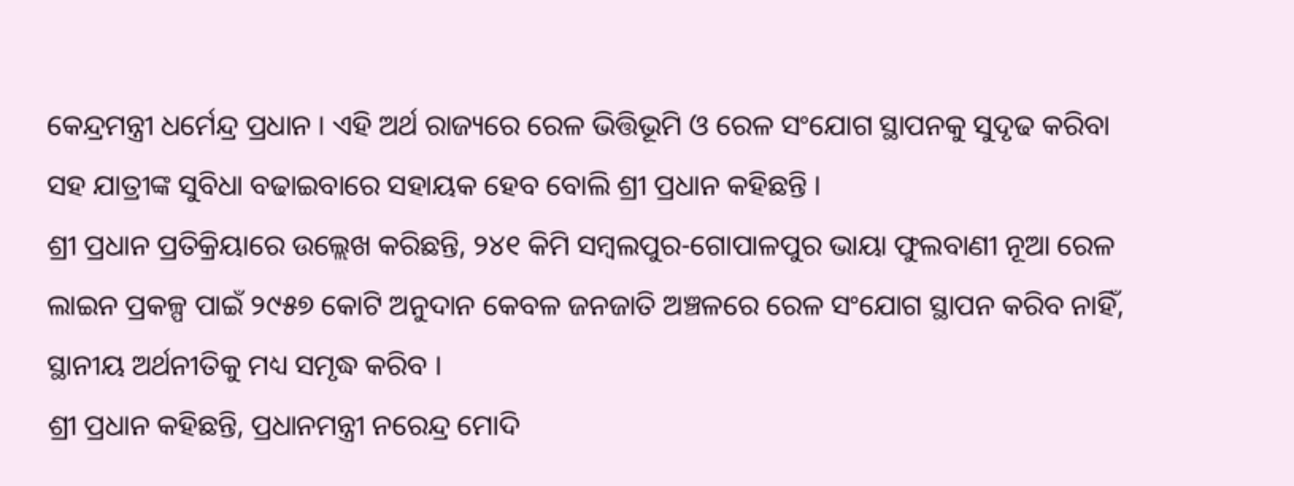କେନ୍ଦ୍ରମନ୍ତ୍ରୀ ଧର୍ମେନ୍ଦ୍ର ପ୍ରଧାନ । ଏହି ଅର୍ଥ ରାଜ୍ୟରେ ରେଳ ଭିତ୍ତିଭୂମି ଓ ରେଳ ସଂଯୋଗ ସ୍ଥାପନକୁ ସୁଦୃଢ କରିବା ସହ ଯାତ୍ରୀଙ୍କ ସୁବିଧା ବଢାଇବାରେ ସହାୟକ ହେବ ବୋଲି ଶ୍ରୀ ପ୍ରଧାନ କହିଛନ୍ତି ।
ଶ୍ରୀ ପ୍ରଧାନ ପ୍ରତିକ୍ରିୟାରେ ଉଲ୍ଲେଖ କରିଛନ୍ତି, ୨୪୧ କିମି ସମ୍ୱଲପୁର-ଗୋପାଳପୁର ଭାୟା ଫୁଲବାଣୀ ନୂଆ ରେଳ ଲାଇନ ପ୍ରକଳ୍ପ ପାଇଁ ୨୯୫୭ କୋଟି ଅନୁଦାନ କେବଳ ଜନଜାତି ଅଞ୍ଚଳରେ ରେଳ ସଂଯୋଗ ସ୍ଥାପନ କରିବ ନାହିଁ, ସ୍ଥାନୀୟ ଅର୍ଥନୀତିକୁ ମଧ୍ୟ ସମୃଦ୍ଧ କରିବ ।
ଶ୍ରୀ ପ୍ରଧାନ କହିଛନ୍ତି, ପ୍ରଧାନମନ୍ତ୍ରୀ ନରେନ୍ଦ୍ର ମୋଦି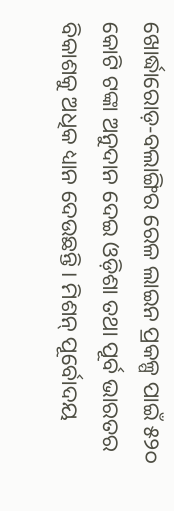ଖୋର୍ଦ୍ଧାରୋଡ଼-ବଲାଙ୍ଗିର ରେଳ ଲାଇନ ପ୍ରକଳ୍ପ ପାଇଁ ୫୨୦ କୋଟି ଟଙ୍କା ଅନୁଦାନ ଦେଇ ଓଡ଼ିଶା ତଥା ପୂର୍ବ ଭାରତର ବିକାଶକୁ ଅଧିକ ଧ୍ୟାନ ଦେଉଛନ୍ତି । ମିଶନ୍ ପୂର୍ବୋଦୟ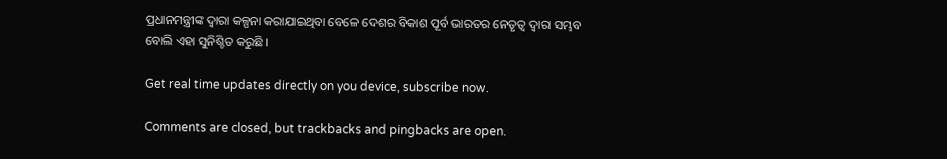ପ୍ରଧାନମନ୍ତ୍ରୀଙ୍କ ଦ୍ୱାରା କଳ୍ପନା କରାଯାଇଥିବା ବେଳେ ଦେଶର ବିକାଶ ପୂର୍ବ ଭାରତର ନେତୃତ୍ୱ ଦ୍ୱାରା ସମ୍ଭବ ବୋଲି ଏହା ସୁନିଶ୍ଚିତ କରୁଛି ।

Get real time updates directly on you device, subscribe now.

Comments are closed, but trackbacks and pingbacks are open.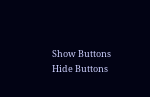Show Buttons
Hide Buttons